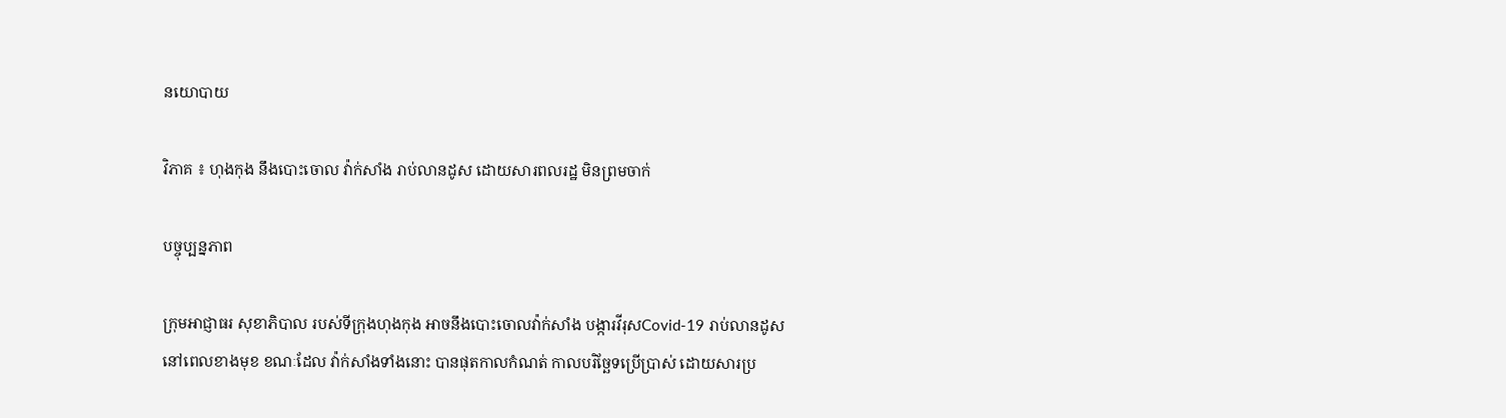នយោបាយ

វិភាគ ៖ ហុងកុង នឹងបោះចោល វ៉ាក់សាំង រាប់លានដូស ដោយសារពលរដ្ឋ មិនព្រមចាក់

បច្ចុប្បន្នភាព

ក្រុមអាជ្ញាធរ សុខាភិបាល របស់ទីក្រុងហុងកុង អាចនឹងបោះចោលវ៉ាក់សាំង បង្ការវីរុសCovid-19 រាប់លានដូស នៅពេលខាងមុខ ខណៈដែល វ៉ាក់សាំងទាំងនោះ បានផុតកាលកំណត់ កាលបរិច្ឆែទប្រើប្រាស់ ដោយសារប្រ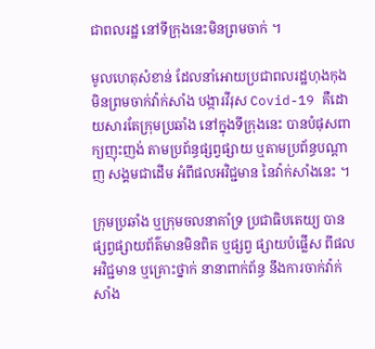ជាពលរដ្ឋ នៅទីក្រុងនេះមិនព្រមចាក់ ។

មូលហេតុសំខាន់ ដែលនាំអោយប្រជាពលរដ្ឋហុងកុង មិនព្រមចាក់វ៉ាក់សាំង បង្ការវីរុស Covid-19 គឺដោយសារតែក្រុមប្រឆាំង នៅក្នុងទីក្រុងនេះ បានបំផុសពាក្យញុះញង់ តាមប្រព័ន្ធផ្សព្វផ្សាយ ឬតាមប្រព័ន្ធបណ្តាញ សង្គមជាដើម អំពីផលអវិជ្ជមាន នៃវ៉ាក់សាំងនេះ ។

ក្រុមប្រឆាំង ឬក្រុមចលនាគាំទ្រ ប្រជាធិបតេយ្យ បានផ្សព្វផ្សាយព័ត៌មានមិនពិត ឬផ្សព្វ ផ្សាយបំផ្លើស ពីផលអវិជ្ជមាន ឬគ្រោះថ្នាក់ នានាពាក់ព័ន្ធ នឹងការចាក់វ៉ាក់សាំង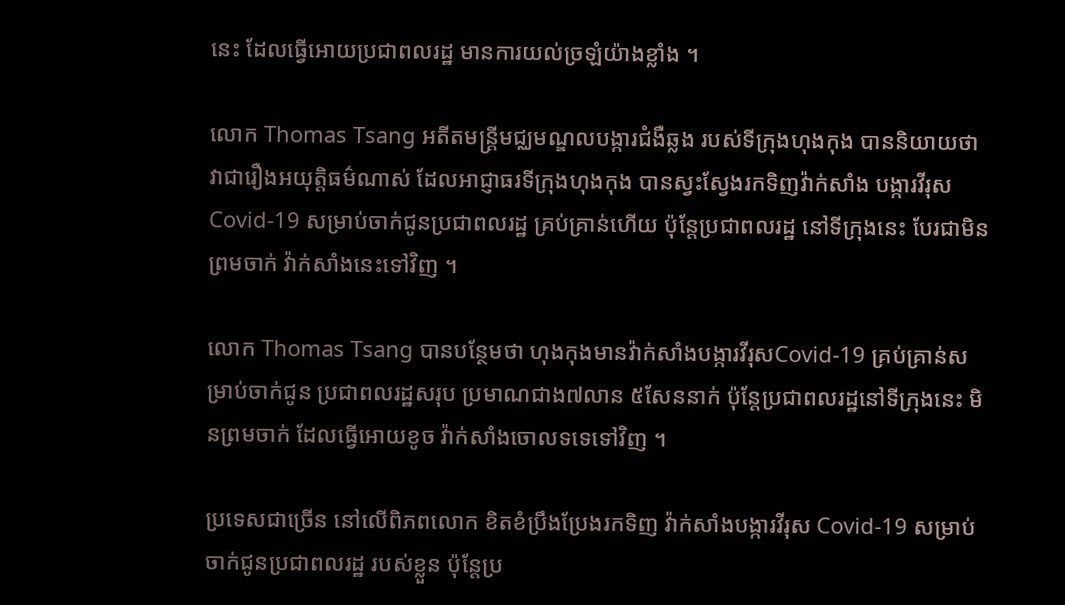នេះ ដែលធ្វើអោយប្រជាពលរដ្ឋ មានការយល់ច្រឡំយ៉ាងខ្លាំង ។

លោក Thomas Tsang អតីតមន្ត្រីមជ្ឈមណ្ឌលបង្ការជំងឺឆ្លង របស់ទីក្រុងហុងកុង បាននិយាយថា វាជារឿងអយុត្តិធម៌ណាស់ ដែលអាជ្ញាធរទីក្រុងហុងកុង បានស្វះស្វែងរកទិញវ៉ាក់សាំង បង្ការវីរុសCovid-19 សម្រាប់ចាក់ជូនប្រជាពលរដ្ឋ គ្រប់គ្រាន់ហើយ ប៉ុន្តែប្រជាពលរដ្ឋ នៅទីក្រុងនេះ បែរជាមិនព្រមចាក់ វ៉ាក់សាំងនេះទៅវិញ ។

លោក Thomas Tsang បានបន្ថែមថា ហុងកុងមានវ៉ាក់សាំងបង្ការវីរុសCovid-19 គ្រប់គ្រាន់សម្រាប់ចាក់ជូន ប្រជាពលរដ្ឋសរុប ប្រមាណជាង៧លាន ៥សែននាក់ ប៉ុន្តែប្រជាពលរដ្ឋនៅទីក្រុងនេះ មិនព្រមចាក់ ដែលធ្វើអោយខូច វ៉ាក់សាំងចោលទទេទៅវិញ ។

ប្រទេសជាច្រើន នៅលើពិភពលោក ខិតខំប្រឹងប្រែងរកទិញ វ៉ាក់សាំងបង្ការវីរុស Covid-19 សម្រាប់ចាក់ជូនប្រជាពលរដ្ឋ របស់ខ្លួន ប៉ុន្តែប្រ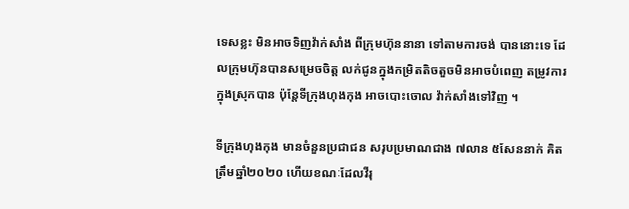ទេសខ្លះ មិនអាចទិញវ៉ាក់សាំង ពីក្រុមហ៊ុននានា ទៅតាមការចង់ បាននោះទេ ដែលក្រុមហ៊ុនបានសម្រេចចិត្ត លក់ជូនក្នុងកម្រិតតិចតួចមិនអាចបំពេញ តម្រូវការក្នុងស្រុកបាន ប៉ុន្តែទីក្រុងហុងកុង អាចបោះចោល វ៉ាក់សាំងទៅវិញ ។

ទីក្រុងហុងកុង មានចំនួនប្រជាជន សរុបប្រមាណជាង ៧លាន ៥សែននាក់ គិតត្រឹមឆ្នាំ២០២០ ហើយខណៈដែលវីរុ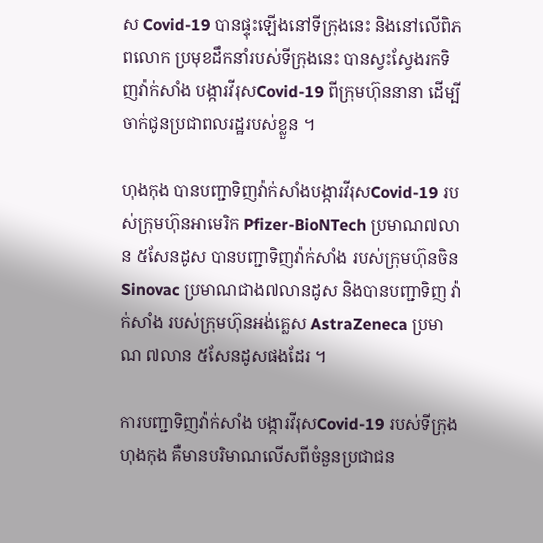ស Covid-19 បានផ្ទុះឡើងនៅទីក្រុងនេះ និងនៅលើពិភពលោក ប្រមុខដឹកនាំរបស់ទីក្រុងនេះ បានស្វះស្វែងរកទិញវ៉ាក់សាំង បង្ការវីរុសCovid-19 ពីក្រុមហ៊ុននានា ដើម្បីចាក់ជូនប្រជាពលរដ្ឋរបស់ខ្លួន ។

ហុងកុង បានបញ្ជាទិញវ៉ាក់សាំងបង្ការវីរុសCovid-19 របស់ក្រុមហ៊ុនអាមេរិក Pfizer-BioNTech ប្រមាណ៧លាន ៥សែនដូស បានបញ្ជាទិញវ៉ាក់សាំង របស់ក្រុមហ៊ុនចិន Sinovac ប្រមាណជាង៧លានដូស និងបានបញ្ជាទិញ វ៉ាក់សាំង របស់ក្រុមហ៊ុនអង់គ្លេស AstraZeneca ប្រមាណ ៧លាន ៥សែនដូសផងដែរ ។

ការបញ្ជាទិញវ៉ាក់សាំង បង្ការវីរុសCovid-19 របស់ទីក្រុងហុងកុង គឺមានបរិមាណលើសពីចំនួនប្រជាជន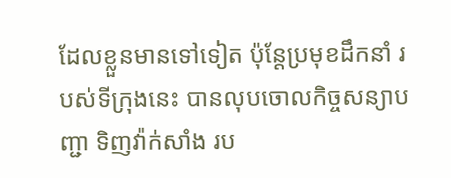ដែលខ្លួនមានទៅទៀត ប៉ុន្តែប្រមុខដឹកនាំ របស់ទីក្រុងនេះ បានលុបចោលកិច្ចសន្យាបញ្ជា ទិញវ៉ាក់សាំង រប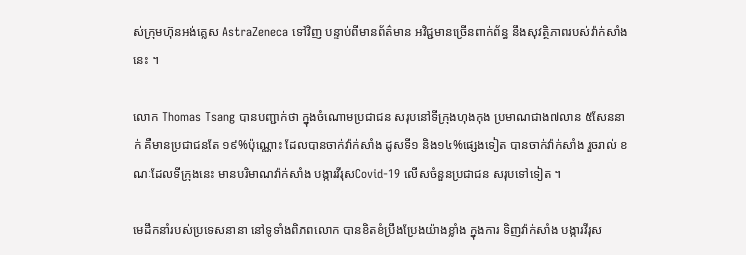ស់ក្រុមហ៊ុនអង់គ្លេស AstraZeneca ទៅវិញ បន្ទាប់ពីមានព័ត៌មាន អវិជ្ជមានច្រើនពាក់ព័ន្ធ នឹងសុវត្ថិភាពរបស់វ៉ាក់សាំងនេះ ។

លោក Thomas Tsang បានបញ្ជាក់ថា ក្នុងចំណោមប្រជាជន សរុបនៅទីក្រុងហុងកុង ប្រមាណជាង៧លាន ៥សែននាក់ គឺមានប្រជាជនតែ ១៩%ប៉ុណ្ណោះ ដែលបានចាក់វ៉ាក់សាំង ដូសទី១ និង១៤%ផ្សេងទៀត បានចាក់វ៉ាក់សាំង រួចរាល់ ខណៈដែលទីក្រុងនេះ មានបរិមាណវ៉ាក់សាំង បង្ការវីរុសCovid-19 លើសចំនួនប្រជាជន សរុបទៅទៀត ។

មេដឹកនាំរបស់ប្រទេសនានា នៅទូទាំងពិភពលោក បានខិតខំប្រឹងប្រែងយ៉ាងខ្លាំង ក្នុងការ ទិញវ៉ាក់សាំង បង្ការវីរុស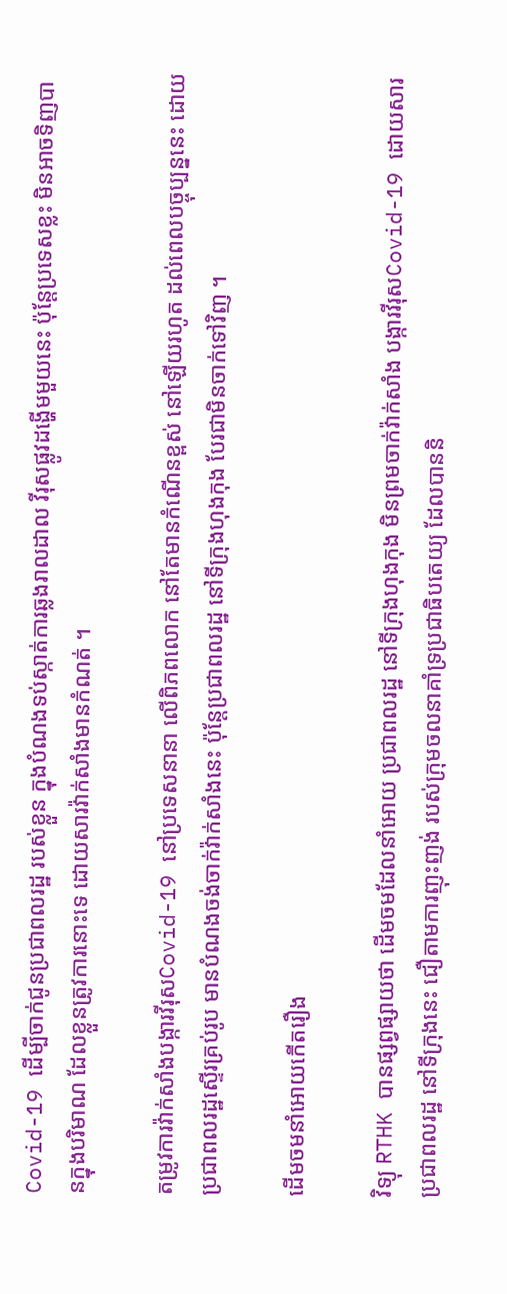Covid-19 ដើម្បីចាក់ជូនប្រជាពលរដ្ឋ របស់ខ្លួន ក្នុងបំណងទប់ស្កាត់ការឆ្លងរាលដាល វីរុសផ្លូវដង្ហើមមួយនេះ ប៉ុន្តែប្រទេសខ្លះ មិនអាចទិញបានក្នុងបរិមាណ ដែលខ្លួនត្រូវការនោះទេ ដោយសារវ៉ាក់សាំងមានកំណត់ ។

តម្រូវការវ៉ាក់សាំងបង្ការវីរុសCovid-19 នៅប្រទេសនានា លើពិភពលោក នៅតែមានកំណើនខ្ពស់ នៅឡើយរហូត ដល់ពេលបច្ចុប្បន្ននេះ ដោយប្រជាពលរដ្ឋស្ទើរគ្រប់រូប មានបំណងចង់ចាក់វ៉ាក់សាំងនេះ ប៉ុន្តែប្រជាពលរដ្ឋ នៅទីក្រុងហុងកុង បែរជាមិនចាក់ទៅវិញ ។

ដើមចមនាំអោយកើតរឿង

វិទ្យុ RTHK បានផ្សព្វផ្សាយថា ដើមចមដែលនាំអោយ ប្រជាពលរដ្ឋ នៅទីក្រុងហុងកុង មិនព្រមចាក់វ៉ាក់សាំង បង្ការវីរុសCovid-19 ដោយសារ ប្រជាពលរដ្ឋ នៅទីក្រុងនេះ ជឿតាមការញុះញង់ របស់ក្រុមចលនាគាំទ្រប្រជាធិបតេយ្យ ដែលបាននិ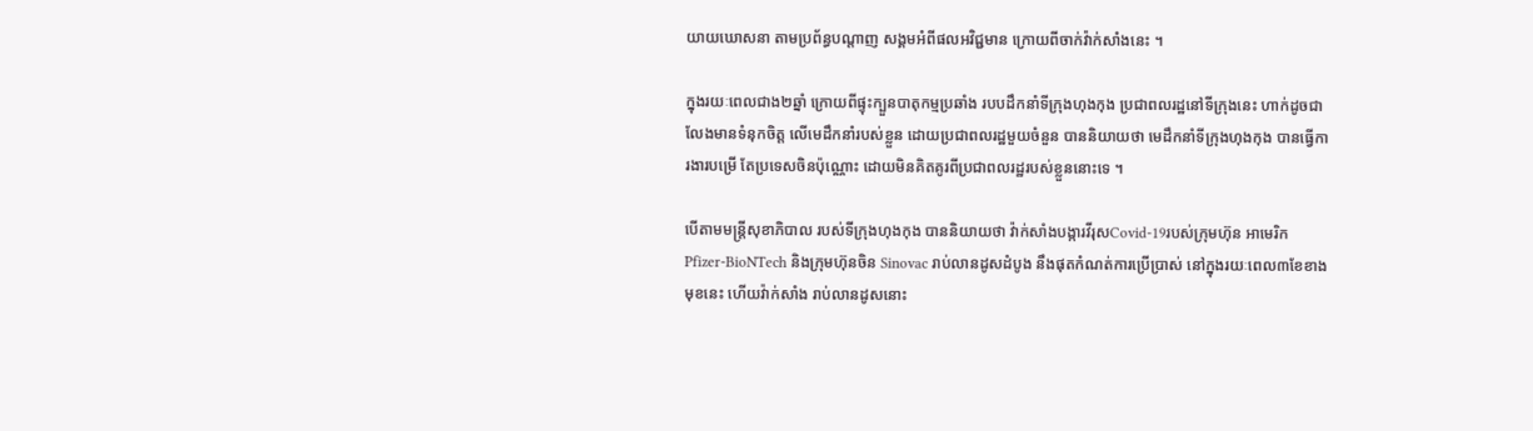យាយឃោសនា តាមប្រព័ន្ធបណ្តាញ សង្គមអំពីផលអវិជ្ជមាន ក្រោយពីចាក់វ៉ាក់សាំងនេះ ។

ក្នុងរយៈពេលជាង២ឆ្នាំ ក្រោយពីផ្ទុះក្បួនបាតុកម្មប្រឆាំង របបដឹកនាំទីក្រុងហុងកុង ប្រជាពលរដ្ឋនៅទីក្រុងនេះ ហាក់ដូចជាលែងមានទំនុកចិត្ត លើមេដឹកនាំរបស់ខ្លួន ដោយប្រជាពលរដ្ឋមួយចំនួន បាននិយាយថា មេដឹកនាំទីក្រុងហុងកុង បានធ្វើការងារបម្រើ តែប្រទេសចិនប៉ុណ្ណោះ ដោយមិនគិតគូរពីប្រជាពលរដ្ឋរបស់ខ្លួននោះទេ ។

បើតាមមន្ត្រីសុខាភិបាល របស់ទីក្រុងហុងកុង បាននិយាយថា វ៉ាក់សាំងបង្ការវីរុសCovid-19របស់ក្រុមហ៊ុន អាមេរិក Pfizer-BioNTech និងក្រុមហ៊ុនចិន Sinovac រាប់លានដូសដំបូង នឹងផុតកំណត់ការប្រើប្រាស់ នៅក្នុងរយៈពេល៣ខែខាងមុខនេះ ហើយវ៉ាក់សាំង រាប់លានដូសនោះ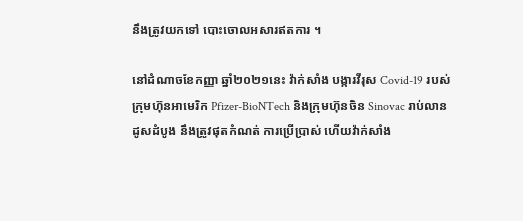នឹងត្រូវយកទៅ បោះចោលអសារឥតការ ។

នៅដំណាចខែកញ្ញា ឆ្នាំ២០២១នេះ វ៉ាក់សាំង បង្ការវីរុស Covid-19 របស់ក្រុមហ៊ុនអាមេរិក Pfizer-BioNTech និងក្រុមហ៊ុនចិន Sinovac រាប់លានដូសដំបូង នឹងត្រូវផុតកំណត់ ការប្រើប្រាស់ ហើយវ៉ាក់សាំង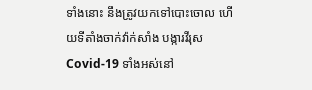ទាំងនោះ នឹងត្រូវយកទៅបោះចោល ហើយទីតាំងចាក់វ៉ាក់សាំង បង្ការវីរុសCovid-19 ទាំងអស់នៅ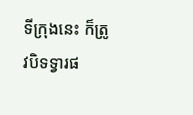ទីក្រុងនេះ ក៏ត្រូវបិទទ្វារផ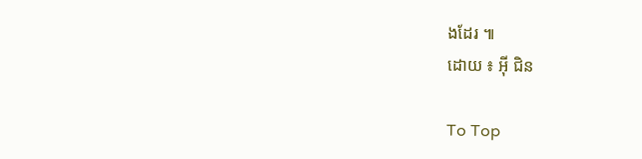ងដែរ ៕
ដោយ ៖ អ៊ី ជិន

To Top